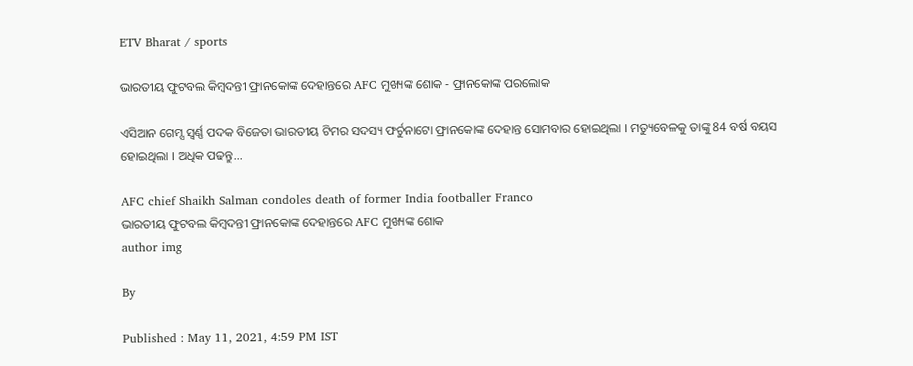ETV Bharat / sports

ଭାରତୀୟ ଫୁଟବଲ କିମ୍ବଦନ୍ତୀ ଫ୍ରାନକୋଙ୍କ ଦେହାନ୍ତରେ AFC ମୁଖ୍ୟଙ୍କ ଶୋକ - ଫ୍ରାନକୋଙ୍କ ପରଲୋକ

ଏସିଆନ ଗେମ୍ସ ସ୍ବର୍ଣ୍ଣ ପଦକ ବିଜେତା ଭାରତୀୟ ଟିମର ସଦସ୍ୟ ଫର୍ଚୁନାଟୋ ଫ୍ରାନକୋଙ୍କ ଦେହାନ୍ତ ସୋମବାର ହୋଇଥିଲା । ମତ୍ୟୁବେଳକୁ ତାଙ୍କୁ 84 ବର୍ଷ ବୟସ ହୋଇଥିଲା । ଅଧିକ ପଢନ୍ତୁ...

AFC chief Shaikh Salman condoles death of former India footballer Franco
ଭାରତୀୟ ଫୁଟବଲ କିମ୍ବଦନ୍ତୀ ଫ୍ରାନକୋଙ୍କ ଦେହାନ୍ତରେ AFC ମୁଖ୍ୟଙ୍କ ଶୋକ
author img

By

Published : May 11, 2021, 4:59 PM IST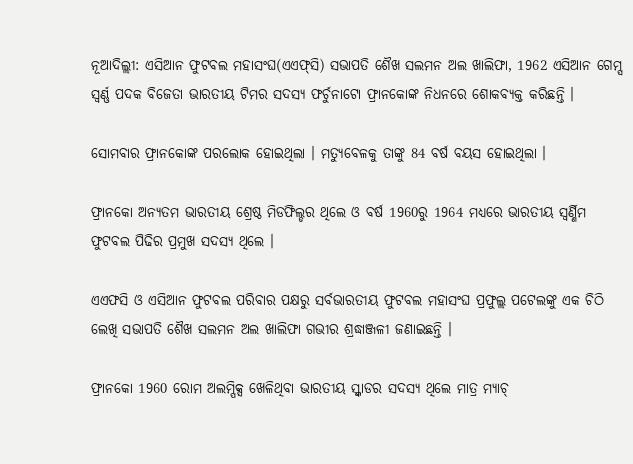ନୂଆଦିଲ୍ଲୀ: ଏସିଆନ ଫୁଟବଲ ମହାସଂଘ(ଏଏଫ୍‌ସି) ସଭାପତି ଶୈଖ ସଲମନ ଅଲ ଖାଲିଫା, 1962 ଏସିଆନ ଗେମ୍ସ ସ୍ବର୍ଣ୍ଣ ପଦକ ବିଜେତା ଭାରତୀୟ ଟିମର ସଦସ୍ୟ ଫର୍ଚୁନାଟୋ ଫ୍ରାନକୋଙ୍କ ନିଧନରେ ଶୋକବ୍ୟକ୍ତ କରିଛନ୍ତି ।

ସୋମବାର ଫ୍ରାନକୋଙ୍କ ପରଲୋକ ହୋଇଥିଲା । ମତ୍ୟୁବେଳକୁ ତାଙ୍କୁ 84 ବର୍ଷ ବୟସ ହୋଇଥିଲା ।

ଫ୍ରାନକୋ ଅନ୍ୟତମ ଭାରତୀୟ ଶ୍ରେଷ୍ଠ ମିଡଫିଲ୍ଡର ଥିଲେ ଓ ବର୍ଷ 1960ରୁ 1964 ମଧ୍ୟରେ ଭାରତୀୟ ସ୍ବର୍ଣ୍ଣିମ ଫୁଟବଲ ପିଢିର ପ୍ରମୁଖ ସଦସ୍ୟ ଥିଲେ ।

ଏଏଫସି ଓ ଏସିଆନ ଫୁଟବଲ ପରିବାର ପକ୍ଷରୁ ସର୍ବଭାରତୀୟ ଫୁଟବଲ ମହାସଂଘ ପ୍ରଫୁଲ୍ଲ ପଟେଲଙ୍କୁ ଏକ ଚିଠି ଲେଖି ସଭାପତି ଶୈଖ ସଲମନ ଅଲ ଖାଲିଫା ଗଭୀର ଶ୍ରଦ୍ଧାଞ୍ଜଳୀ ଜଣାଇଛନ୍ତି ।

ଫ୍ରାନକୋ 1960 ରୋମ ଅଲମ୍ପିକ୍ସ ଖେଳିଥିବା ଭାରତୀୟ ସ୍କ୍ବାଡର ସଦସ୍ୟ ଥିଲେ ମାତ୍ର ମ୍ୟାଚ୍‌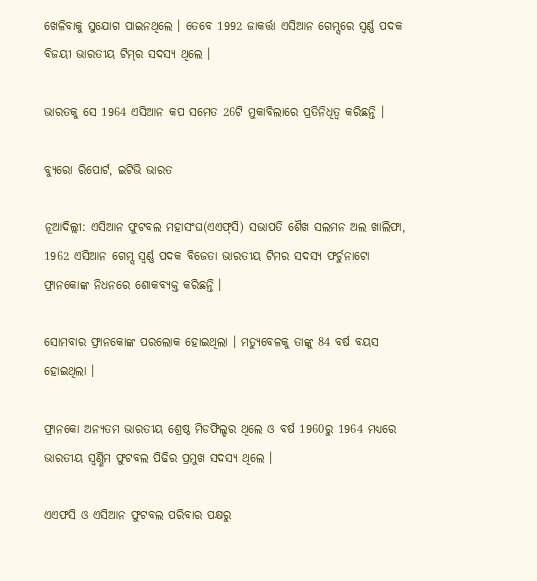ଖେଳିବାକୁ ସୁଯୋଗ ପାଇନଥିଲେ । ତେବେ 1992 ଜାକର୍ତ୍ତା ଏସିଆନ ଗେମ୍ସରେ ସ୍ବର୍ଣ୍ଣ ପଦକ ବିଜୟୀ ଭାରତୀୟ ଟିମ୍‌ର ସଦସ୍ୟ ଥିଲେ ।

ଭାରତକୁ ସେ 1964 ଏସିଆନ କପ ସମେତ 26ଟି ମୁକାବିଲାରେ ପ୍ରତିନିଧିତ୍ବ କରିଛନ୍ତି ।

ବ୍ୟୁରୋ ରିପୋର୍ଟ, ଇଟିଭି ଭାରତ

ନୂଆଦିଲ୍ଲୀ: ଏସିଆନ ଫୁଟବଲ ମହାସଂଘ(ଏଏଫ୍‌ସି) ସଭାପତି ଶୈଖ ସଲମନ ଅଲ ଖାଲିଫା, 1962 ଏସିଆନ ଗେମ୍ସ ସ୍ବର୍ଣ୍ଣ ପଦକ ବିଜେତା ଭାରତୀୟ ଟିମର ସଦସ୍ୟ ଫର୍ଚୁନାଟୋ ଫ୍ରାନକୋଙ୍କ ନିଧନରେ ଶୋକବ୍ୟକ୍ତ କରିଛନ୍ତି ।

ସୋମବାର ଫ୍ରାନକୋଙ୍କ ପରଲୋକ ହୋଇଥିଲା । ମତ୍ୟୁବେଳକୁ ତାଙ୍କୁ 84 ବର୍ଷ ବୟସ ହୋଇଥିଲା ।

ଫ୍ରାନକୋ ଅନ୍ୟତମ ଭାରତୀୟ ଶ୍ରେଷ୍ଠ ମିଡଫିଲ୍ଡର ଥିଲେ ଓ ବର୍ଷ 1960ରୁ 1964 ମଧ୍ୟରେ ଭାରତୀୟ ସ୍ବର୍ଣ୍ଣିମ ଫୁଟବଲ ପିଢିର ପ୍ରମୁଖ ସଦସ୍ୟ ଥିଲେ ।

ଏଏଫସି ଓ ଏସିଆନ ଫୁଟବଲ ପରିବାର ପକ୍ଷରୁ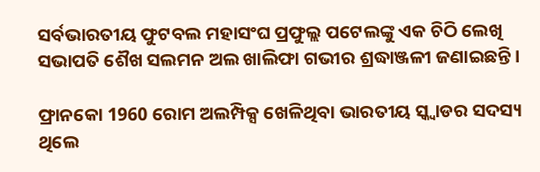ସର୍ବଭାରତୀୟ ଫୁଟବଲ ମହାସଂଘ ପ୍ରଫୁଲ୍ଲ ପଟେଲଙ୍କୁ ଏକ ଚିଠି ଲେଖି ସଭାପତି ଶୈଖ ସଲମନ ଅଲ ଖାଲିଫା ଗଭୀର ଶ୍ରଦ୍ଧାଞ୍ଜଳୀ ଜଣାଇଛନ୍ତି ।

ଫ୍ରାନକୋ 1960 ରୋମ ଅଲମ୍ପିକ୍ସ ଖେଳିଥିବା ଭାରତୀୟ ସ୍କ୍ବାଡର ସଦସ୍ୟ ଥିଲେ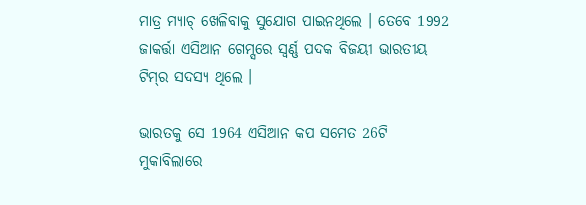ମାତ୍ର ମ୍ୟାଚ୍‌ ଖେଳିବାକୁ ସୁଯୋଗ ପାଇନଥିଲେ । ତେବେ 1992 ଜାକର୍ତ୍ତା ଏସିଆନ ଗେମ୍ସରେ ସ୍ବର୍ଣ୍ଣ ପଦକ ବିଜୟୀ ଭାରତୀୟ ଟିମ୍‌ର ସଦସ୍ୟ ଥିଲେ ।

ଭାରତକୁ ସେ 1964 ଏସିଆନ କପ ସମେତ 26ଟି ମୁକାବିଲାରେ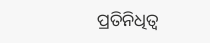ପ୍ରତିନିଧିତ୍ବ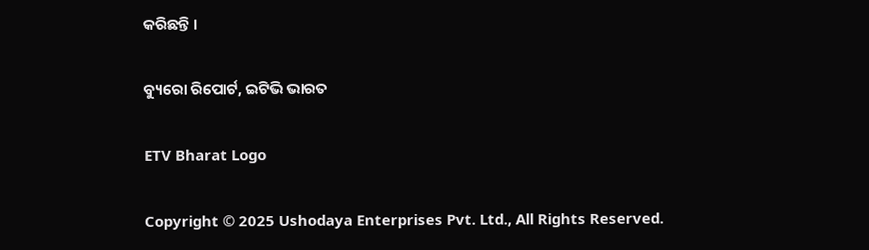କରିଛନ୍ତି ।

ବ୍ୟୁରୋ ରିପୋର୍ଟ, ଇଟିଭି ଭାରତ

ETV Bharat Logo

Copyright © 2025 Ushodaya Enterprises Pvt. Ltd., All Rights Reserved.